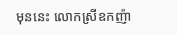មុននេះ លោកស្រីឧកញ៉ា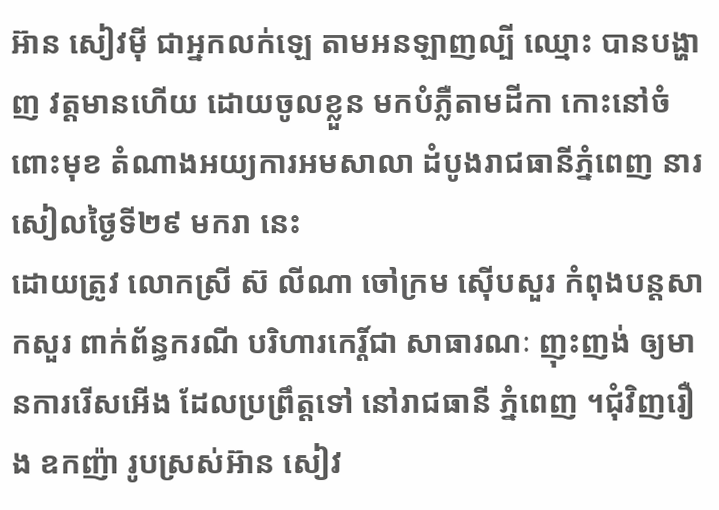អ៊ាន សៀវម៉ី ជាអ្នកលក់ឡេ តាមអនឡាញល្បី ឈ្មោះ បានបង្ហាញ វត្តមានហើយ ដោយចូលខ្លួន មកបំភ្លឺតាមដីកា កោះនៅចំពោះមុខ តំណាងអយ្យការអមសាលា ដំបូងរាជធានីភ្នំពេញ នារសៀលថ្ងៃទី២៩ មករា នេះ
ដោយត្រូវ លោកស្រី ស៊ លីណា ចៅក្រម ស៊ើបសួរ កំពុងបន្តសាកសួរ ពាក់ព័ន្ធករណី បរិហារកេរ្ដិ៍ជា សាធារណៈ ញុះញង់ ឲ្យមានការរើសអើង ដែលប្រព្រឹត្ដទៅ នៅរាជធានី ភ្នំពេញ ។ជុំវិញរឿង ឧកញ៉ា រូបស្រស់អ៊ាន សៀវ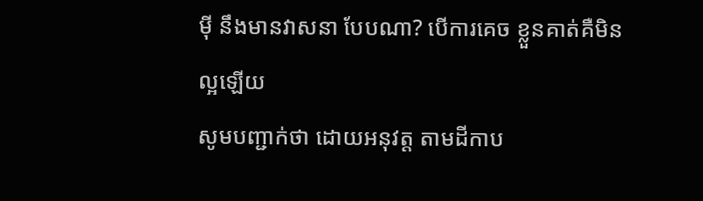ម៉ី នឹងមានវាសនា បែបណា? បើការគេច ខ្លួនគាត់គឺមិនល្អឡើយ
សូមបញ្ជាក់ថា ដោយអនុវត្ត តាមដីកាប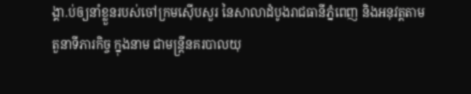ង្គា.ប់ឲ្យនាំខ្លួនរបស់ចៅក្រមស៊ើបសួរ នៃសាលាដំបូងរាជធានីភ្នំពេញ និងអនុវត្តតាមតួនាទីភារកិច្ច ក្នុងនាម ជាមន្ដ្រីនគរបាលយុ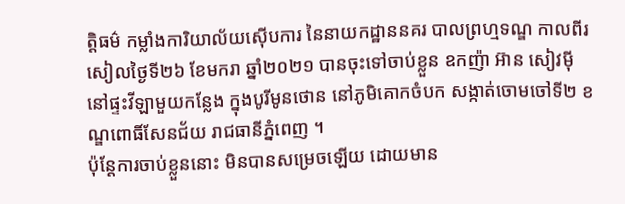ត្តិធម៌ កម្លាំងការិយាល័យស៊ើបការ នៃនាយកដ្ឋាននគរ បាលព្រហ្មទណ្ឌ កាលពីរសៀលថ្ងៃទី២៦ ខែមករា ឆ្នាំ២០២១ បានចុះទៅចាប់ខ្លួន ឧកញ៉ា អ៊ាន សៀវម៉ី នៅផ្ទះវីឡាមួយកន្លែង ក្នុងបូរីមូនថោន នៅភូមិគោកចំបក សង្កាត់ចោមចៅទី២ ខណ្ឌពោធិ៍សែនជ័យ រាជធានីភ្នំពេញ ។
ប៉ុន្ដែការចាប់ខ្លួននោះ មិនបានសម្រេចឡើយ ដោយមាន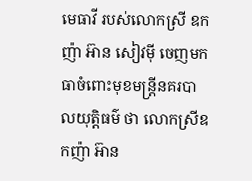មេធាវី របស់លោកស្រី ឧកញ៉ា អ៊ាន សៀវម៉ី ចេញមកធាចំពោះមុខមន្ដ្រីនគរបាលយុត្តិធម៌ ថា លោកស្រីឧកញ៉ា អ៊ាន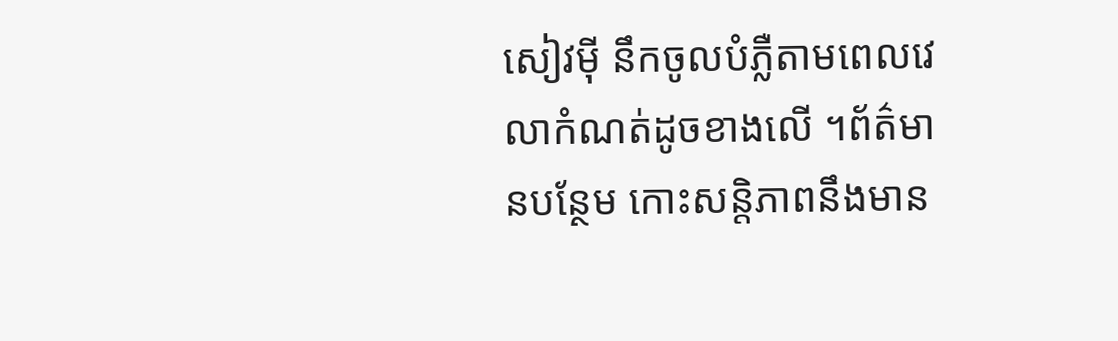សៀវម៉ី នឹកចូលបំភ្លឺតាមពេលវេលាកំណត់ដូចខាងលើ ។ព័ត៌មានបន្ថែម កោះសន្តិភាពនឹងមាន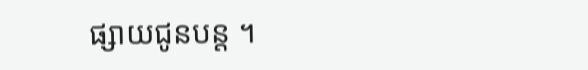ផ្សាយជូនបន្ត ។